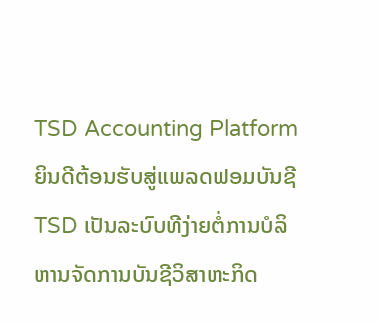TSD Accounting Platform
ຍິນດີຕ້ອນຮັບສູ່ແພລດຟອມບັນຊີ TSD ເປັນລະບົບທີງ່າຍຕໍ່ການບໍລິຫານຈັດການບັນຊີວິສາຫະກິດ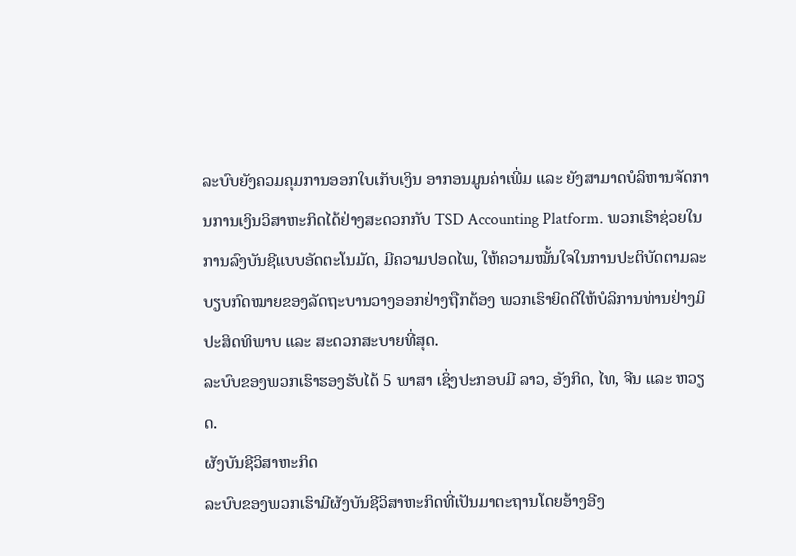ລະບົບຍັງຄວມຄຸມການອອກໃບເກັບເງິນ ອາກອນມູນຄ່າເພີ່ມ ແລະ ຍັງສາມາດບໍລິຫານຈັດການການເງິນວິສາຫະກິດໄດ້ຢ່າງສະດວກກັບ TSD Accounting Platform. ພວກເຮົາຊ່ວຍໃນການລົງບັນຊີແບບອັດຕະໂນມັດ, ມີຄວາມປອດໄພ, ໃຫ້ຄວາມໝັ້ນໃຈໃນການປະຕິບັດຕາມລະບຽບກົດໝາຍຂອງລັດຖະບານວາງອອກຢ່າງຖືກຕ້ອງ ພວກເຮົາຍິດດີໃຫ້ບໍລິການທ່ານຢ່າງມິປະສິດທິພາບ ແລະ ສະດວກສະບາຍທີ່ສຸດ.
ລະບົບຂອງພວກເຮົາຮອງຮັບໄດ້ 5 ພາສາ ເຊິ່ງປະກອບມີ ລາວ, ອັງກິດ, ໄທ, ຈີນ ແລະ ຫວຽດ.
ຜັງບັນຊີວິສາຫະກິດ
ລະບົບຂອງພວກເຮົາມີຜັງບັນຊີວິສາຫະກິດທີ່ເປັນມາຕະຖານໂດຍອ້າງອີງ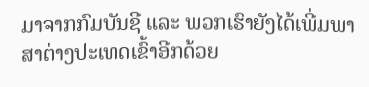ມາຈາກກົມບັນຊີ ແລະ ພວກເຮົາຍັງໄດ້ເພີ່ມພາສາຕ່າງປະເທດເຂົ້າອີກດ້ວຍ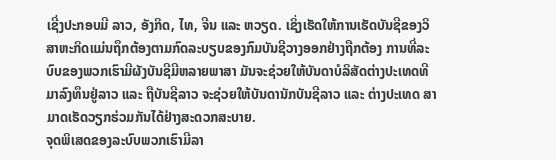ເຊີ່ງປະກອບມີ ລາວ, ອັງກິດ, ໄທ, ຈີນ ແລະ ຫວຽດ. ເຊິ່ງເຮັດໃຫ້ການເຮັດບັນຊີຂອງວິສາຫະກິດແມ່ນຖຶກຕ້ອງຕາມກົດລະບຽບຂອງກົມບັນຊີວາງອອກຢ່າງຖືກຕ້ອງ ການທີ່ລະບົບຂອງພວກເຮົາມີຜັງບັນຊີມີຫລາຍພາສາ ມັນຈະຊ່ວຍໃຫ້ບັນດາບໍລິສັດຕ່າງປະເທດທີມາລົງທຶນຢູ່ລາວ ແລະ ຖືບັນຊີລາວ ຈະຊ່ວຍໃຫ້ບັນດານັກບັນຊີລາວ ແລະ ຕ່າງປະເທດ ສາມາດເຮັດວຽກຮ່ວມກັນໄດ້ຢ່າງສະດວກສະບາຍ.
ຈຸດພິເສດຂອງລະບົບພວກເຮົາມີລາ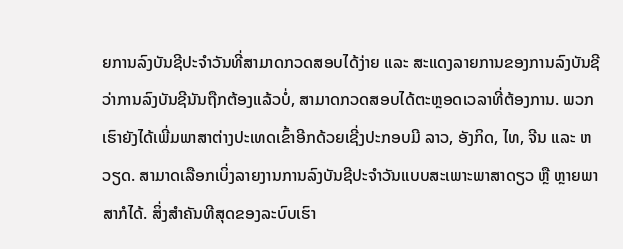ຍການລົງບັນຊີປະຈຳວັນທີ່ສາມາດກວດສອບໄດ້ງ່າຍ ແລະ ສະແດງລາຍການຂອງການລົງບັນຊີວ່າການລົງບັນຊີນັນຖືກຕ້ອງແລ້ວບໍ່, ສາມາດກວດສອບໄດ້ຕະຫຼອດເວລາທີ່ຕ້ອງການ. ພວກເຮົາຍັງໄດ້ເພີ່ມພາສາຕ່າງປະເທດເຂົ້າອີກດ້ວຍເຊີ່ງປະກອບມີ ລາວ, ອັງກິດ, ໄທ, ຈີນ ແລະ ຫວຽດ. ສາມາດເລືອກເບິ່ງລາຍງານການລົງບັນຊີປະຈຳວັນແບບສະເພາະພາສາດຽວ ຫຼື ຫຼາຍພາສາກໍໄດ້. ສິ່ງສຳຄັນທີສຸດຂອງລະບົບເຮົາ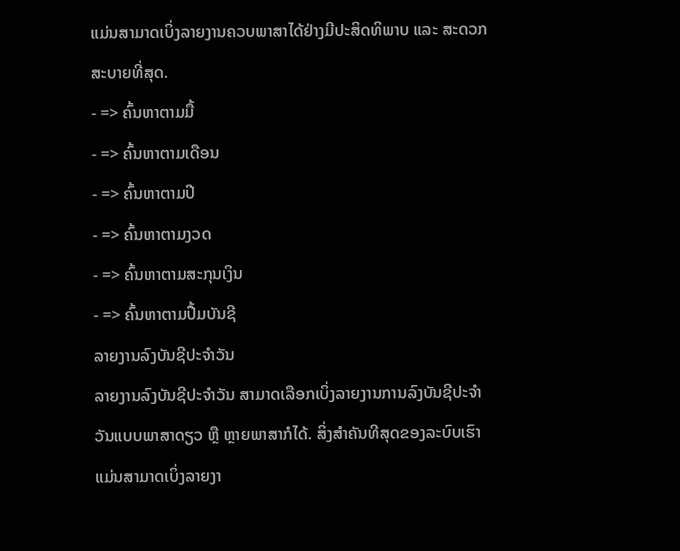ແມ່ນສາມາດເບິ່ງລາຍງານຄວບພາສາໄດ້ຢ່າງມີປະສິດທິພາບ ແລະ ສະດວກສະບາຍທີ່ສຸດ.
- => ຄົ້ນຫາຕາມມື້
- => ຄົ້ນຫາຕາມເດືອນ
- => ຄົ້ນຫາຕາມປີ
- => ຄົ້ນຫາຕາມງວດ
- => ຄົ້ນຫາຕາມສະກຸນເງິນ
- => ຄົ້ນຫາຕາມປື້ມບັນຊີ
ລາຍງານລົງບັນຊີປະຈຳວັນ
ລາຍງານລົງບັນຊີປະຈຳວັນ ສາມາດເລືອກເບິ່ງລາຍງານການລົງບັນຊີປະຈຳວັນແບບພາສາດຽວ ຫຼື ຫຼາຍພາສາກໍໄດ້. ສິ່ງສຳຄັນທີສຸດຂອງລະບົບເຮົາແມ່ນສາມາດເບິ່ງລາຍງາ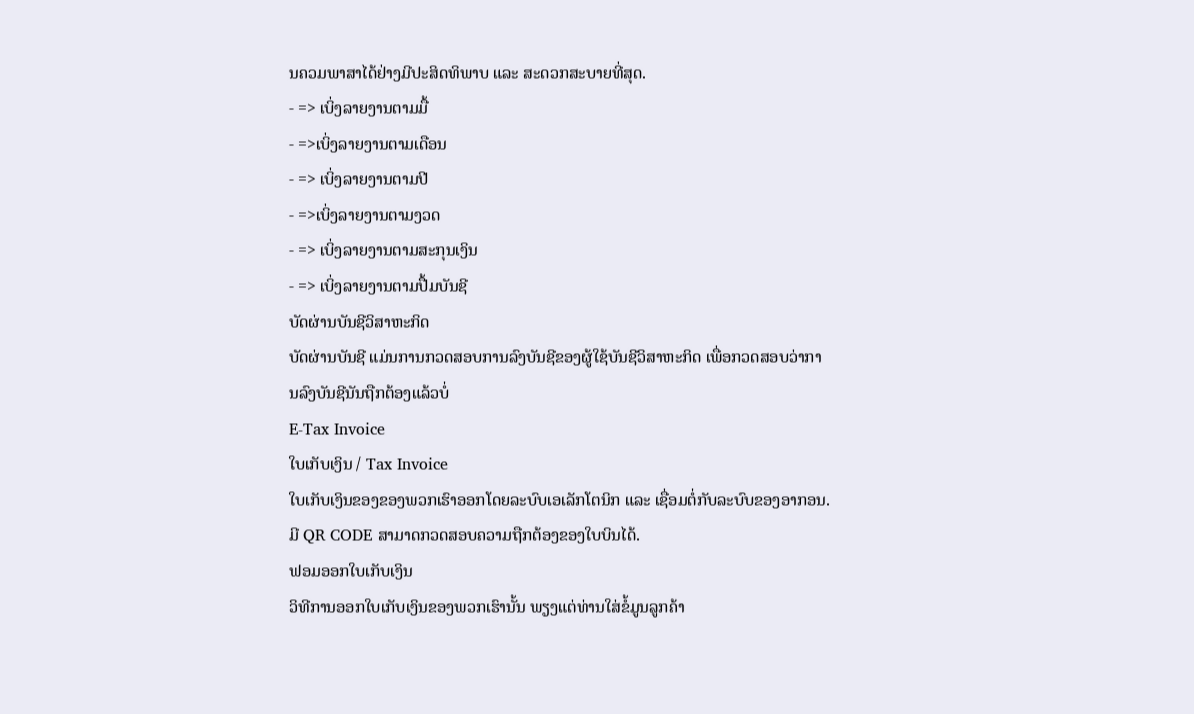ນຄວມພາສາໄດ້ຢ່າງມີປະສິດທິພາບ ແລະ ສະດວກສະບາຍທີ່ສຸດ.
- => ເບິ່ງລາຍງານຕາມມື້
- =>ເບິ່ງລາຍງານຕາມເດືອນ
- => ເບິ່ງລາຍງານຕາມປີ
- =>ເບິ່ງລາຍງານຕາມງວດ
- => ເບິ່ງລາຍງານຕາມສະກຸນເງິນ
- => ເບິ່ງລາຍງານຕາມປື້ມບັນຊີ
ບັດຜ່ານບັນຊີວິສາຫະກິດ
ບັດຜ່ານບັນຊີ ແມ່ນການກວດສອບການລົງບັນຊີຂອງຜູ້ໃຊ້ບັນຊີວິສາຫະກິດ ເພື່ອກວດສອບວ່າການລົງບັນຊີນັນຖືກຕ້ອງແລ້ວບໍ່
E-Tax Invoice
ໃບເກັບເງິນ / Tax Invoice
ໃບເກັບເງິນຂອງຂອງພວກເຮົາອອກໂດຍລະບົບເອເລັກໂຕນິກ ແລະ ເຊື່ອມຕໍ່ກັບລະບົບຂອງອາກອນ. ມີ QR CODE ສາມາດກວດສອບຄວາມຖືກຕ້ອງຂອງໃບບິນໄດ້.
ຟອມອອກໃບເກັບເງິນ
ວິທີການອອກໃບເກັບເງິນຂອງພວກເຮົານັ້ນ ພຽງແຕ່ທ່ານໃສ່ຂໍ້ມູນລູກຄ້າ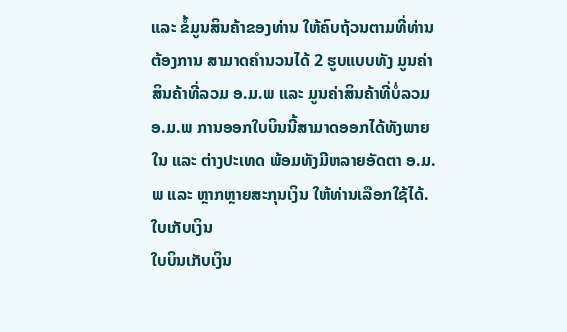ແລະ ຂໍ້ມູນສິນຄ້າຂອງທ່ານ ໃຫ້ຄົບຖ້ວນຕາມທີ່ທ່ານຕ້ອງການ ສາມາດຄໍານວນໄດ້ 2 ຮູບແບບທັງ ມູນຄ່າສິນຄ້າທີ່ລວມ ອ.ມ.ພ ແລະ ມູນຄ່າສິນຄ້າທີ່ບໍ່ລວມ ອ.ມ.ພ ການອອກໃບບິນນີ້ສາມາດອອກໄດ້ທັງພາຍໃນ ແລະ ຕ່າງປະເທດ ພ້ອມທັງມີຫລາຍອັດຕາ ອ.ມ.ພ ແລະ ຫຼາກຫຼາຍສະກຸນເງິນ ໃຫ້ທ່ານເລືອກໃຊ້ໄດ້.
ໃບເກັບເງິນ
ໃບບິນເກັບເງິນ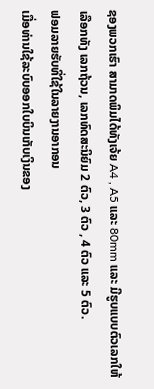ຊອງພວກເຮົາ ສາມາດພິມໄດ້ທັງເຈ້ຍ A4 , A5 ແລະ 80mm ແລະ ມີຮູບແບບຕົວເລກໃຫ້ເລືອກທັງ ເລກຖ້ວນ, ເລກທົດສະນິຍົມ 2 ຕົວ, 3 ຕົວ , 4 ຕົວ ແລະ 5 ຕົວ.
ຟອມລາຍຮັບທີ່ໃຊ້ໃນລາຍງານອາກອນ
ເມື່ອທ່ານໃຊ້ລະບົບອອກໃບບິນເກັບເງິນຂອງ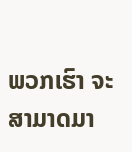ພວກເຮົາ ຈະສາມາດມາ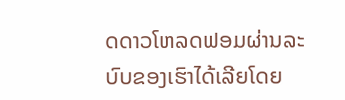ດດາວໂຫລດຟອມຜ່ານລະບົບຂອງເຮົາໄດ້ເລີຍໂດຍ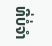ທີ່ບໍ່ຈຳ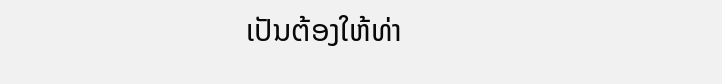ເປັນຕ້ອງໃຫ້ທ່າ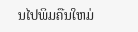ນໄປພິມຄືນໃຫມ່